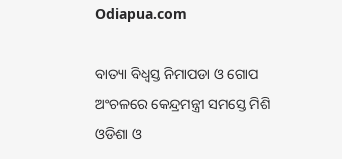Odiapua.com

ବାତ୍ୟା ବିଧ୍ୱସ୍ତ ନିମାପଡା ଓ ଗୋପ ଅଂଚଳରେ କେନ୍ଦ୍ରମନ୍ତ୍ରୀ ସମସ୍ତେ ମିଶି ଓଡିଶା ଓ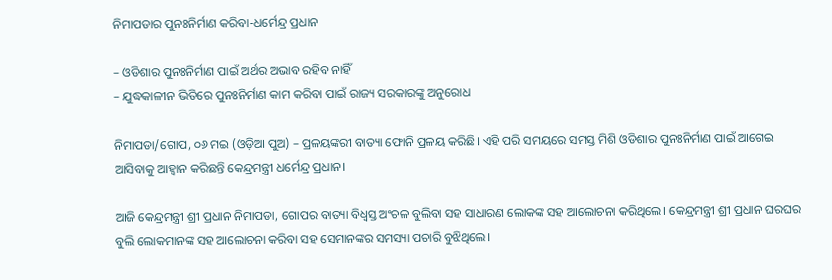ନିମାପଡାର ପୁନଃନିର୍ମାଣ କରିବା-ଧର୍ମେନ୍ଦ୍ର ପ୍ରଧାନ

– ଓଡିଶାର ପୁନଃନିର୍ମାଣ ପାଇଁ ଅର୍ଥର ଅଭାବ ରହିବ ନାହିଁ
– ଯୁଦ୍ଧକାଳୀନ ଭିତିରେ ପୁନଃନିର୍ମାଣ କାମ କରିବା ପାଇଁ ରାଜ୍ୟ ସରକାରଙ୍କୁ ଅନୁରୋଧ

ନିମାପଡା/ଗୋପ, ୦୬ ମଇ (ଓଡ଼ିଆ ପୁଅ) – ପ୍ରଳୟଙ୍କରୀ ବାତ୍ୟା ଫୋନି ପ୍ରଳୟ କରିଛି। ଏହି ପରି ସମୟରେ ସମସ୍ତ ମିଶି ଓଡିଶାର ପୁନଃନିର୍ମାଣ ପାଇଁ ଆଗେଇ ଆସିବାକୁ ଆହ୍ୱାନ କରିଛନ୍ତି କେନ୍ଦ୍ରମନ୍ତ୍ରୀ ଧର୍ମେନ୍ଦ୍ର ପ୍ରଧାନ।

ଆଜି କେନ୍ଦ୍ରମନ୍ତ୍ରୀ ଶ୍ରୀ ପ୍ରଧାନ ନିମାପଡା, ଗୋପର ବାତ୍ୟା ବିଧ୍ୱସ୍ତ ଅଂଚଳ ବୁଲିବା ସହ ସାଧାରଣ ଲୋକଙ୍କ ସହ ଆଲୋଚନା କରିଥିଲେ। କେନ୍ଦ୍ରମନ୍ତ୍ରୀ ଶ୍ରୀ ପ୍ରଧାନ ଘରଘର ବୁଲି ଲୋକମାନଙ୍କ ସହ ଆଲୋଚନା କରିବା ସହ ସେମାନଙ୍କର ସମସ୍ୟା ପଚାରି ବୁଝିଥିଲେ।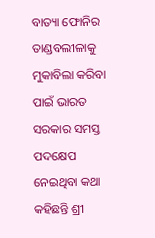ବାତ୍ୟା ଫୋନିର ତାଣ୍ଡବଲୀଳାକୁ ମୁକାବିଲା କରିବା ପାଇଁ ଭାରତ ସରକାର ସମସ୍ତ ପଦକ୍ଷେପ ନେଇଥିବା କଥା କହିଛନ୍ତି ଶ୍ରୀ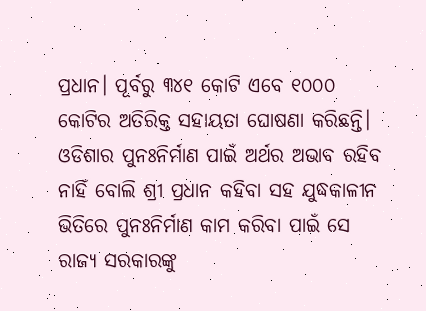ପ୍ରଧାନ। ପୂର୍ବରୁ ୩୪୧ କୋଟି ଏବେ ୧୦୦୦ କୋଟିର ଅତିରିକ୍ତ ସହାୟତା ଘୋଷଣା କରିଛନ୍ତି। ଓଡିଶାର ପୁନଃନିର୍ମାଣ ପାଇଁ ଅର୍ଥର ଅଭାବ ରହିବ ନାହିଁ ବୋଲି ଶ୍ରୀ ପ୍ରଧାନ କହିବା ସହ ଯୁଦ୍ଧକାଳୀନ ଭିତିରେ ପୁନଃନିର୍ମାଣ କାମ କରିବା ପାଇଁ ସେ ରାଜ୍ୟ ସରକାରଙ୍କୁ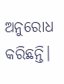ଅନୁରୋଧ କରିଛନ୍ତି।